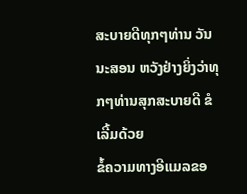ສະບາຍດີທຸກໆທ່ານ ວັນນະສອນ ຫວັງຢ່າງຍິ່ງວ່າທຸກໆທ່ານສຸກສະບາຍດີ ຂໍເລີ້ມດ້ວຍ
ຂໍ້ຄວາມທາງອີແມລຂອ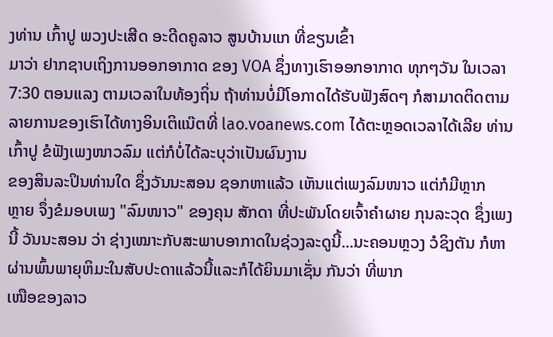ງທ່ານ ເກົ້າປູ ພວງປະເສີດ ອະດີດຄູລາວ ສູນບ້ານແກ ທີ່ຂຽນເຂົ້າ
ມາວ່າ ຢາກຊາບເຖິງການອອກອາກາດ ຂອງ VOA ຊຶ່ງທາງເຮົາອອກອາກາດ ທຸກໆວັນ ໃນເວລາ 7:30 ຕອນແລງ ຕາມເວລາໃນທ້ອງຖິ່ນ ຖ້າທ່ານບໍ່ມີໂອກາດໄດ້ຮັບຟັງສົດໆ ກໍສາມາດຕິດຕາມລາຍການຂອງເຮົາໄດ້ທາງອິນເຕິແນ໊ຕທີ່ lao.voanews.com ໄດ້ຕະຫຼອດເວລາໄດ້ເລີຍ ທ່ານເກົ້າປູ ຂໍຟັງເພງໜາວລົມ ແຕ່ກໍບໍ່ໄດ້ລະບຸວ່າເປັນຜົນງານ
ຂອງສິນລະປິນທ່ານໃດ ຊຶ່ງວັນນະສອນ ຊອກຫາແລ້ວ ເຫັນແຕ່ເພງລົມໜາວ ແຕ່ກໍມີຫຼາກ
ຫຼາຍ ຈຶ່ງຂໍມອບເພງ "ລົມໜາວ" ຂອງຄຸນ ສັກດາ ທີ່ປະພັນໂດຍເຈົ້າຄຳຜາຍ ກຸນລະວຸດ ຊຶ່ງເພງນີ້ ວັນນະສອນ ວ່າ ຊ່າງເໝາະກັບສະພາບອາກາດໃນຊ່ວງລະດູນີ້...ນະຄອນຫຼວງ ວໍຊິງຕັນ ກໍຫາຜ່ານພົ້ນພາຍຸຫິມະໃນສັບປະດາແລ້ວນີ້ແລະກໍໄດ້ຍິນມາເຊັ່ນ ກັນວ່າ ທີ່ພາກ
ເໜືອຂອງລາວ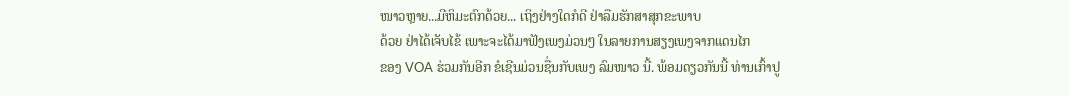ໜາວຫຼາຍ...ມີຫິມະຕົກດ້ວຍ... ເຖິງຢ່າງໃດກໍດີ ຢ່າລືມຮັກສາສຸກຂະພາບ
ດ້ວຍ ຢ່າໄດ້ເຈັບໄຂ້ ເພາະຈະໄດ້ມາຟັງເພງມ່ວນໆ ໃນລາຍການສຽງເພງຈາກແດນໄກ
ຂອງ VOA ຮ່ວມກັນອີກ ຂໍເຊີນມ່ວນຊື່ນກັບເພງ ລົມໜາວ ນີ້. ພ້ອມດຽວກັນນີ້ ທ່ານເກົ້າປູ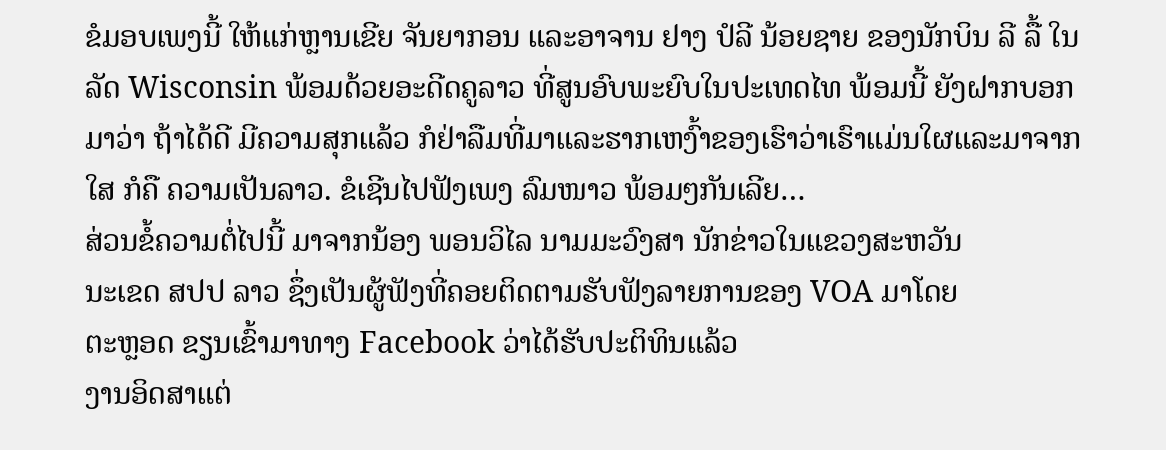ຂໍມອບເພງນີ້ ໃຫ້ແກ່ຫຼານເຂີຍ ຈັນຍາກອນ ແລະອາຈານ ຢາງ ປໍລີ ນ້ອຍຊາຍ ຂອງນັກບິນ ລີ ລື້ ໃນລັດ Wisconsin ພ້ອມດ້ວຍອະດີດຄູລາວ ທີ່ສູນອົບພະຍົບໃນປະເທດໄທ ພ້ອມນີ້ ຍັງຝາກບອກມາວ່າ ຖ້າໄດ້ດີ ມີຄວາມສຸກແລ້ວ ກໍຢ່າລືມທີ່ມາແລະຮາກເຫງົ້າຂອງເຮົາວ່າເຮົາແມ່ນໃຜແລະມາຈາກໃສ ກໍຄື ຄວາມເປັນລາວ. ຂໍເຊີນໄປຟັງເພງ ລົມໜາວ ພ້ອມໆກັນເລີຍ…
ສ່ວນຂໍ້ຄວາມຕໍ່ໄປນີ້ ມາຈາກນ້ອງ ພອນວິໄລ ນາມມະວົງສາ ນັກຂ່າວໃນແຂວງສະຫວັນ
ນະເຂດ ສປປ ລາວ ຊຶ່ງເປັນຜູ້ຟັງທີ່ຄອຍຕິດຕາມຮັບຟັງລາຍການຂອງ VOA ມາໂດຍ
ຕະຫຼອດ ຂຽນເຂົ້າມາທາງ Facebook ວ່າໄດ້ຮັບປະຕິທິນແລ້ວ
ງານອິດສາແຕ່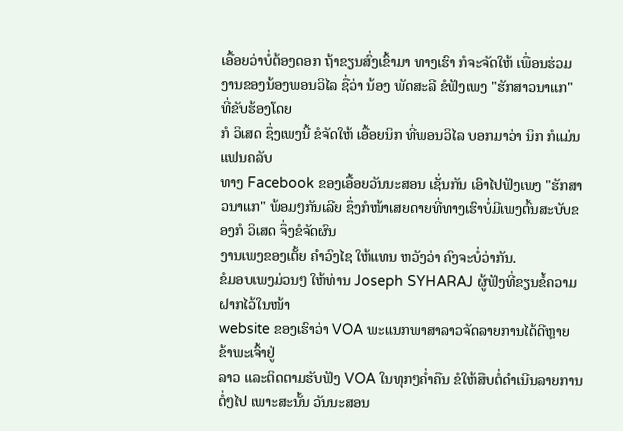ເອື້ອຍວ່າບໍ່ຕ້ອງດອກ ຖ້າຂຽນສົ່ງເຂົ້າມາ ທາງເຮົາ ກໍຈະຈັດໃຫ້ ເພື່ອນຮ່ວມ
ງານຂອງນ້ອງພອນວິໄລ ຊື່ວ່າ ນ້ອງ ພັດສະລີ ຂໍຟັງເພງ "ຮັກສາວນາແກ" ທີ່ຂັບຮ້ອງໂດຍ
ກໍ ວິເສດ ຊຶ່ງເພງນີ້ ຂໍຈັດໃຫ້ ເອື້ອຍນິກ ທີ່ພອນວິໄລ ບອກມາວ່າ ນິກ ກໍແມ່ນແຟນຄລັບ
ທາງ Facebook ຂອງເອື້ອຍວັນນະສອນ ເຊັ່ນກັນ ເອົາໄປຟັງເພງ "ຮັກສາວນາແກ" ພ້ອມໆກັນເລີຍ ຊຶ່ງກໍໜ້າເສຍດາຍທີ່ທາງເຮົາບໍ່ມີເພງຕົ້ນສະບັບຂອງກໍ ວິເສດ ຈຶ່ງຂໍຈັດຜົນ
ງານເພງຂອງເຕັ້ຍ ຄຳວົງໄຊ ໃຫ້ແທນ ຫວັງວ່າ ຄົງຈະບໍ່ວ່າກັນ.
ຂໍມອບເພງມ່ວນໆ ໃຫ້ທ່ານ Joseph SYHARAJ ຜູ້ຟັງທີ່ຂຽນຂໍ້ຄວາມຝາກໄວ້ໃນໜ້າ
website ຂອງເຮົາວ່າ VOA ພະແນກພາສາລາວຈັດລາຍການໄດ້ດີຫຼາຍ ຂ້າພະເຈົ້າຢູ່
ລາວ ແລະຕິດຕາມຮັບຟັງ VOA ໃນທຸກໆຄ່ຳຄືນ ຂໍໃຫ້ສືບຕໍ່ດຳເນີນລາຍການຕໍ່ໆໄປ ເພາະສະນັ້ນ ວັນນະສອນ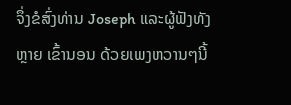ຈຶ່ງຂໍສົ່ງທ່ານ Joseph ແລະຜູ້ຟັງທັງຫຼາຍ ເຂົ້ານອນ ດ້ວຍເພງຫວານໆນີ້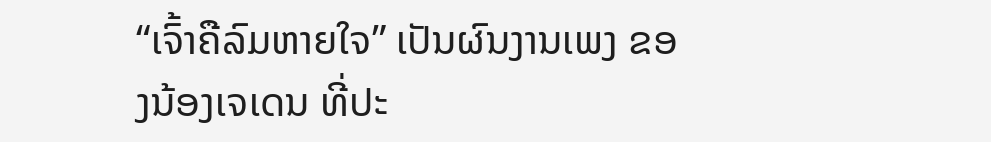“ເຈົ້າຄືລົມຫາຍໃຈ” ເປັນຜົນງານເພງ ຂອງນ້ອງເຈເດນ ທີ່ປະ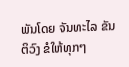ພັນໂດຍ ຈັນທະໄລ ຂັນຕິວົງ ຂໍໃຫ້ທຸກໆ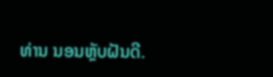ທ່ານ ນອນຫຼັບຝັນດີ.